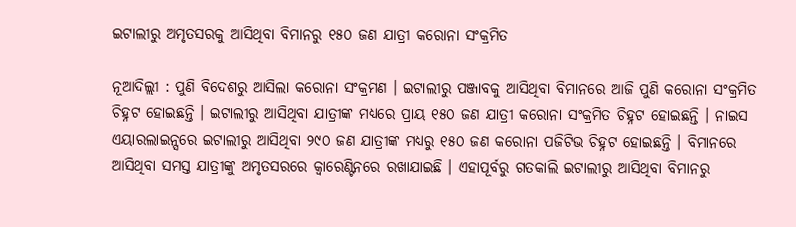ଇଟାଲୀରୁ ଅମୃତସରକୁ ଆସିଥିବା ବିମାନରୁ ୧୫୦ ଜଣ ଯାତ୍ରୀ କରୋନା ସଂକ୍ରମିତ

ନୂଆଦିଲ୍ଲୀ : ପୁଣି ବିଦେଶରୁ ଆସିଲା କରୋନା ସଂକ୍ରମଣ । ଇଟାଲୀରୁ ପଞ୍ଜାବକୁ ଆସିଥିବା ବିମାନରେ ଆଜି ପୁଣି କରୋନା ସଂକ୍ରମିତ ଚିହ୍ନଟ ହୋଇଛନ୍ତି । ଇଟାଲୀରୁ ଆସିଥିବା ଯାତ୍ରୀଙ୍କ ମଧ୍ୟରେ ପ୍ରାୟ ୧୫୦ ଜଣ ଯାତ୍ରୀ କରୋନା ସଂକ୍ରମିତ ଚିହ୍ନଟ ହୋଇଛନ୍ତି । ନାଇସ ଏୟାରଲାଇନ୍ସରେ ଇଟାଲୀରୁ ଆସିଥିବା ୨୯୦ ଜଣ ଯାତ୍ରୀଙ୍କ ମଧ୍ୟରୁ ୧୫୦ ଜଣ କରୋନା ପଜିଟିଭ ଚିହ୍ନଟ ହୋଇଛନ୍ତି । ବିମାନରେ ଆସିଥିବା ସମସ୍ତ ଯାତ୍ରୀଙ୍କୁ ଅମୃତସରରେ କ୍ୱାରେଣ୍ଟିନରେ ରଖାଯାଇଛି । ଏହାପୂର୍ବରୁ ଗତକାଲି ଇଟାଲୀରୁ ଆସିଥିବା ବିମାନରୁ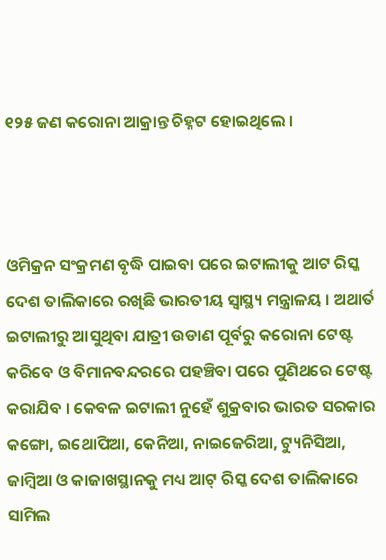୧୨୫ ଜଣ କରୋନା ଆକ୍ରାନ୍ତ ଚିହ୍ନଟ ହୋଇଥିଲେ ।



ଓମିକ୍ରନ ସଂକ୍ରମଣ ବୃଦ୍ଧି ପାଇବା ପରେ ଇଟାଲୀକୁ ଆଟ ରିସ୍କ ଦେଶ ତାଲିକାରେ ରଖିଛି ଭାରତୀୟ ସ୍ୱାସ୍ଥ୍ୟ ମନ୍ତ୍ରାଳୟ । ଅଥାର୍ତ ଇଟାଲୀରୁ ଆସୁଥିବା ଯାତ୍ରୀ ଉଡାଣ ପୂର୍ବରୁ କରୋନା ଟେଷ୍ଟ କରିବେ ଓ ବିମାନବନ୍ଦରରେ ପହଞ୍ଚିବା ପରେ ପୁଣିଥରେ ଟେଷ୍ଟ କରାଯିବ । କେବଳ ଇଟାଲୀ ନୁହେଁ ଶୁକ୍ରବାର ଭାରତ ସରକାର କଙ୍ଗୋ, ଇଥୋପିଆ, କେନିଆ, ନାଇଜେରିଆ, ଟ୍ୟୁନିସିଆ, ଜାମ୍ବିଆ ଓ କାଜାଖସ୍ଥାନକୁ ମଧ୍ୟ ଆଟ୍ ରିସ୍କ ଦେଶ ତାଲିକାରେ ସାମିଲ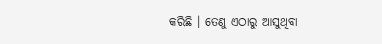କରିଛି । ତେଣୁ ଏଠାରୁ ଆସୁଥିବା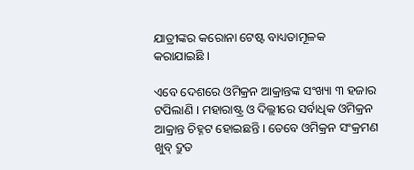ଯାତ୍ରୀଙ୍କର କରୋନା ଟେଷ୍ଟ ବାଧ୍ୟତାମୂଳକ କରାଯାଇଛି ।

ଏବେ ଦେଶରେ ଓମିକ୍ରନ ଆକ୍ରାନ୍ତଙ୍କ ସଂଖ୍ୟା ୩ ହଜାର ଟପିଲାଣି । ମହାରାଷ୍ଟ୍ର ଓ ଦିଲ୍ଲୀରେ ସର୍ବାଧିକ ଓମିକ୍ରନ ଆକ୍ରାନ୍ତ ଚିହ୍ନଟ ହୋଇଛନ୍ତି । ତେବେ ଓମିକ୍ରନ ସଂକ୍ରମଣ ଖୁବ୍ ଦ୍ରୁତ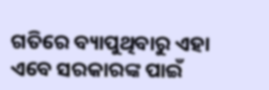ଗତିରେ ବ୍ୟାପୁଥିବାରୁ ଏହା ଏବେ ସରକାରଙ୍କ ପାଇଁ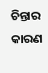ଚିନ୍ତାର କାରଣ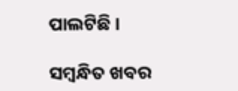ପାଲଟିଛି ।

ସମ୍ବନ୍ଧିତ ଖବର